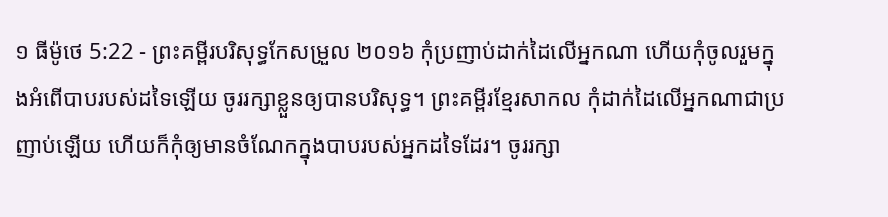១ ធីម៉ូថេ 5:22 - ព្រះគម្ពីរបរិសុទ្ធកែសម្រួល ២០១៦ កុំប្រញាប់ដាក់ដៃលើអ្នកណា ហើយកុំចូលរួមក្នុងអំពើបាបរបស់ដទៃឡើយ ចូររក្សាខ្លួនឲ្យបានបរិសុទ្ធ។ ព្រះគម្ពីរខ្មែរសាកល កុំដាក់ដៃលើអ្នកណាជាប្រញាប់ឡើយ ហើយក៏កុំឲ្យមានចំណែកក្នុងបាបរបស់អ្នកដទៃដែរ។ ចូររក្សា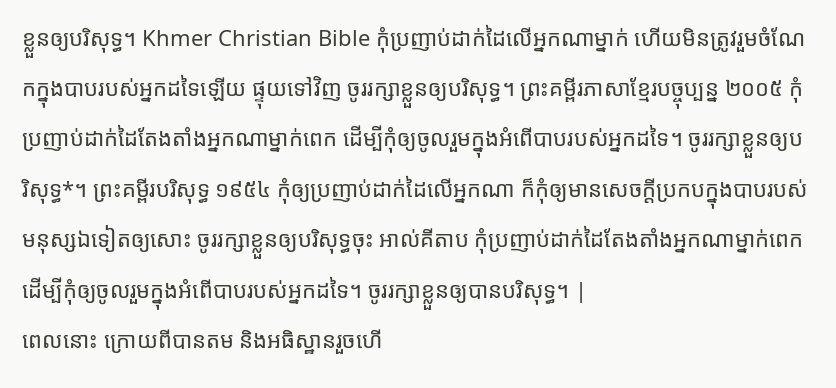ខ្លួនឲ្យបរិសុទ្ធ។ Khmer Christian Bible កុំប្រញាប់ដាក់ដៃលើអ្នកណាម្នាក់ ហើយមិនត្រូវរួមចំណែកក្នុងបាបរបស់អ្នកដទៃឡើយ ផ្ទុយទៅវិញ ចូររក្សាខ្លួនឲ្យបរិសុទ្ធ។ ព្រះគម្ពីរភាសាខ្មែរបច្ចុប្បន្ន ២០០៥ កុំប្រញាប់ដាក់ដៃតែងតាំងអ្នកណាម្នាក់ពេក ដើម្បីកុំឲ្យចូលរួមក្នុងអំពើបាបរបស់អ្នកដទៃ។ ចូររក្សាខ្លួនឲ្យបរិសុទ្ធ*។ ព្រះគម្ពីរបរិសុទ្ធ ១៩៥៤ កុំឲ្យប្រញាប់ដាក់ដៃលើអ្នកណា ក៏កុំឲ្យមានសេចក្ដីប្រកបក្នុងបាបរបស់មនុស្សឯទៀតឲ្យសោះ ចូររក្សាខ្លួនឲ្យបរិសុទ្ធចុះ អាល់គីតាប កុំប្រញាប់ដាក់ដៃតែងតាំងអ្នកណាម្នាក់ពេក ដើម្បីកុំឲ្យចូលរួមក្នុងអំពើបាបរបស់អ្នកដទៃ។ ចូររក្សាខ្លួនឲ្យបានបរិសុទ្ធ។ |
ពេលនោះ ក្រោយពីបានតម និងអធិស្ឋានរួចហើ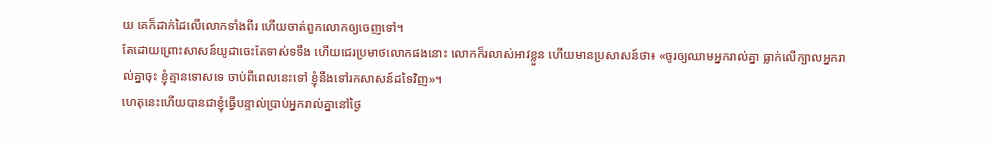យ គេក៏ដាក់ដៃលើលោកទាំងពីរ ហើយចាត់ពួកលោកឲ្យចេញទៅ។
តែដោយព្រោះសាសន៍យូដាចេះតែទាស់ទទឹង ហើយជេរប្រមាថលោកផងនោះ លោកក៏រលាស់អាវខ្លួន ហើយមានប្រសាសន៍ថា៖ «ចូរឲ្យឈាមអ្នករាល់គ្នា ធ្លាក់លើក្បាលអ្នករាល់គ្នាចុះ ខ្ញុំគ្មានទោសទេ ចាប់ពីពេលនេះទៅ ខ្ញុំនឹងទៅរកសាសន៍ដទៃវិញ»។
ហេតុនេះហើយបានជាខ្ញុំធ្វើបន្ទាល់ប្រាប់អ្នករាល់គ្នានៅថ្ងៃ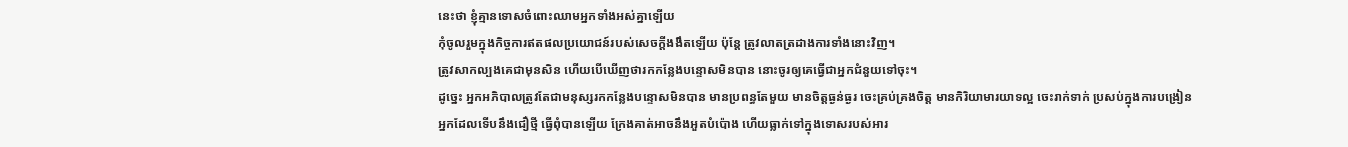នេះថា ខ្ញុំគ្មានទោសចំពោះឈាមអ្នកទាំងអស់គ្នាឡើយ
កុំចូលរួមក្នុងកិច្ចការឥតផលប្រយោជន៍របស់សេចក្តីងងឹតឡើយ ប៉ុន្តែ ត្រូវលាតត្រដាងការទាំងនោះវិញ។
ត្រូវសាកល្បងគេជាមុនសិន ហើយបើឃើញថារកកន្លែងបន្ទោសមិនបាន នោះចូរឲ្យគេធ្វើជាអ្នកជំនួយទៅចុះ។
ដូច្នេះ អ្នកអភិបាលត្រូវតែជាមនុស្សរកកន្លែងបន្ទោសមិនបាន មានប្រពន្ធតែមួយ មានចិត្តធ្ងន់ធ្ងរ ចេះគ្រប់គ្រងចិត្ត មានកិរិយាមារយាទល្អ ចេះរាក់ទាក់ ប្រសប់ក្នុងការបង្រៀន
អ្នកដែលទើបនឹងជឿថ្មី ធ្វើពុំបានឡើយ ក្រែងគាត់អាចនឹងអួតបំប៉ោង ហើយធ្លាក់ទៅក្នុងទោសរបស់អារ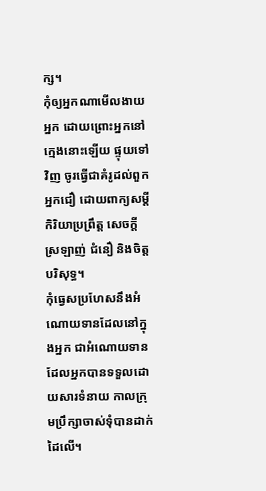ក្ស។
កុំឲ្យអ្នកណាមើលងាយអ្នក ដោយព្រោះអ្នកនៅក្មេងនោះឡើយ ផ្ទុយទៅវិញ ចូរធ្វើជាគំរូដល់ពួកអ្នកជឿ ដោយពាក្យសម្ដី កិរិយាប្រព្រឹត្ត សេចក្ដីស្រឡាញ់ ជំនឿ និងចិត្តបរិសុទ្ធ។
កុំធ្វេសប្រហែសនឹងអំណោយទានដែលនៅក្នុងអ្នក ជាអំណោយទានដែលអ្នកបានទទួលដោយសារទំនាយ កាលក្រុមប្រឹក្សាចាស់ទុំបានដាក់ដៃលើ។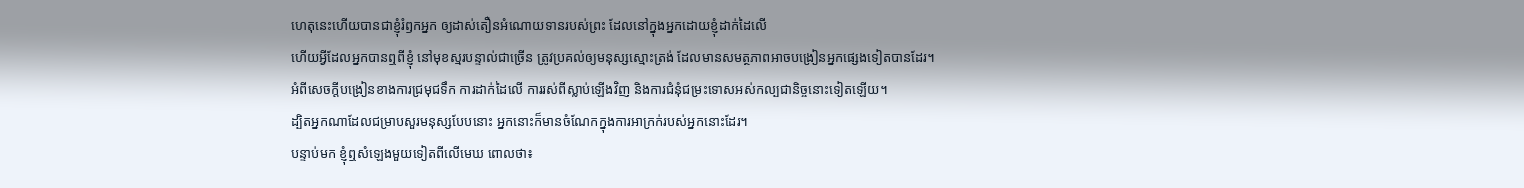ហេតុនេះហើយបានជាខ្ញុំរំឭកអ្នក ឲ្យដាស់តឿនអំណោយទានរបស់ព្រះ ដែលនៅក្នុងអ្នកដោយខ្ញុំដាក់ដៃលើ
ហើយអ្វីដែលអ្នកបានឮពីខ្ញុំ នៅមុខស្មរបន្ទាល់ជាច្រើន ត្រូវប្រគល់ឲ្យមនុស្សស្មោះត្រង់ ដែលមានសមត្ថភាពអាចបង្រៀនអ្នកផ្សេងទៀតបានដែរ។
អំពីសេចក្តីបង្រៀនខាងការជ្រមុជទឹក ការដាក់ដៃលើ ការរស់ពីស្លាប់ឡើងវិញ និងការជំនុំជម្រះទោសអស់កល្បជានិច្ចនោះទៀតឡើយ។
ដ្បិតអ្នកណាដែលជម្រាបសួរមនុស្សបែបនោះ អ្នកនោះក៏មានចំណែកក្នុងការអាក្រក់របស់អ្នកនោះដែរ។
បន្ទាប់មក ខ្ញុំឮសំឡេងមួយទៀតពីលើមេឃ ពោលថា៖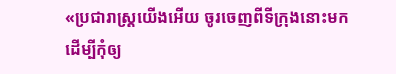«ប្រជារាស្ត្រយើងអើយ ចូរចេញពីទីក្រុងនោះមក ដើម្បីកុំឲ្យ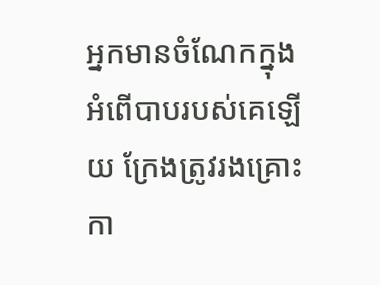អ្នកមានចំណែកក្នុងអំពើបាបរបស់គេឡើយ ក្រែងត្រូវរងគ្រោះកា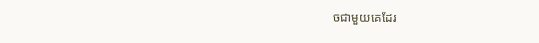ចជាមួយគេដែរ